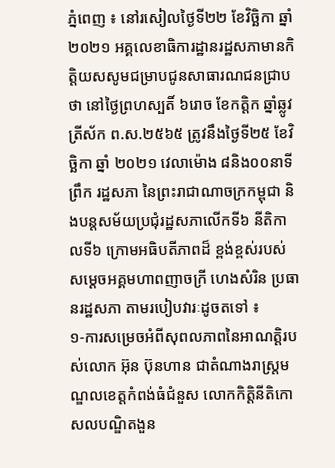ភ្នំពេញ ៖ នៅរសៀលថ្ងៃទី២២ ខែវិច្ឆិកា ឆ្នាំ២០២១ អគ្គលេខាធិការដ្ឋានរដ្ឋសភាមានកិត្តិយសសូមជម្រាបជូនសាធារណជនជ្រាបថា នៅថៃ្ងព្រហស្បតិ៍ ៦រោច ខែកត្តិក ឆ្នាំឆ្លូវ ត្រីស័ក ព.ស.២៥៦៥ ត្រូវនឹងថ្ងៃទី២៥ ខែវិច្ឆិកា ឆ្នាំ ២០២១ វេលាម៉ោង ៨និង០០នាទីព្រឹក រដ្ឋសភា នៃព្រះរាជាណាចក្រកម្ពុជា និងបន្តសម័យប្រជុំរដ្ឋសភាលើកទី៦ នីតិកាលទី៦ ក្រោមអធិបតីភាពដ៏ ខ្ពង់ខ្ពស់របស់ សម្តេចអគ្គមហាពញាចក្រី ហេងសំរិន ប្រធានរដ្ឋសភា តាមរបៀបវារៈដូចតទៅ ៖
១-ការសម្រេចអំពីសុពលភាពនៃអាណត្តិរបស់លោក អ៊ុន ប៊ុនហាន ជាតំណាងរាស្ត្រមណ្ឌលខេត្តកំពង់ធំជំនួស លោកកិត្តិនីតិកោសលបណ្ឌិតងួន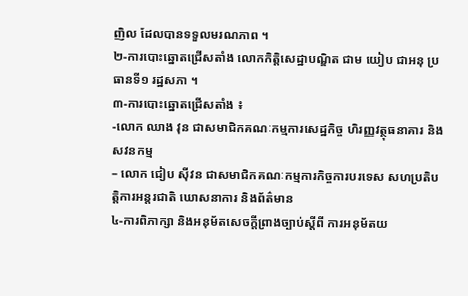ញិល ដែលបានទទួលមរណភាព ។
២-ការបោះឆ្នោតជ្រើសតាំង លោកកិត្តិសេដ្ឋាបណ្ឌិត ជាម យៀប ជាអនុ ប្រធានទី១ រដ្ឋសភា ។
៣-ការបោះឆ្នោតជ្រើសតាំង ៖
-លោក ឈាង វុន ជាសមាជិកគណៈកម្មការសេដ្ឋកិច្ច ហិរញ្ញវត្ថុធនាគារ និងសវនកម្ម
– លោក ជៀប ស៊ីវន ជាសមាជិកគណៈកម្មការកិច្ចការបរទេស សហប្រតិបត្តិការអន្តរជាតិ ឃោសនាការ និងព័ត៌មាន
៤-ការពិភាក្សា និងអនុម័តសេចក្តីព្រាងច្បាប់ស្តីពី ការអនុម័តយ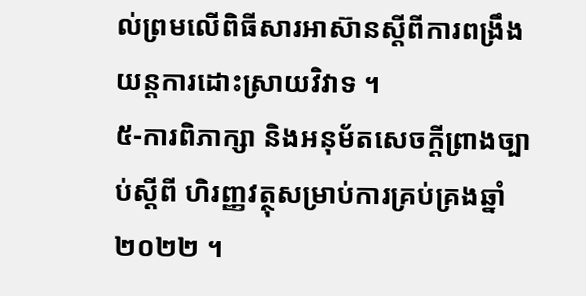ល់ព្រមលើពិធីសារអាស៊ានស្តីពីការពង្រឹងយន្តការដោះស្រាយវិវាទ ។
៥-ការពិភាក្សា និងអនុម័តសេចក្តីព្រាងច្បាប់ស្តីពី ហិរញ្ញវត្ថុសម្រាប់ការគ្រប់គ្រងឆ្នាំ ២០២២ ។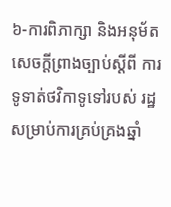៦-ការពិភាក្សា និងអនុម័តសេចក្តីព្រាងច្បាប់ស្ដីពី ការទូទាត់ថវិកាទូទៅរបស់ រដ្ឋសម្រាប់ការគ្រប់គ្រងឆ្នាំ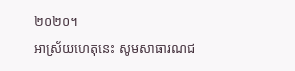២០២០។
អាស្រ័យហេតុនេះ សូមសាធារណជ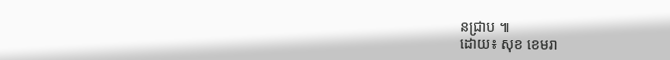នជ្រាប ៕
ដោយ៖ សុខ ខេមរា